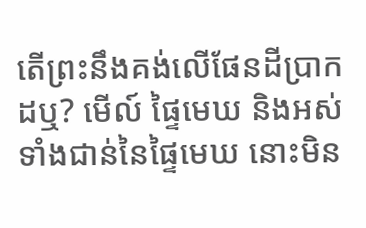តើព្រះនឹងគង់លើផែនដីប្រាកដឬ? មើល៍ ផ្ទៃមេឃ និងអស់ទាំងជាន់នៃផ្ទៃមេឃ នោះមិន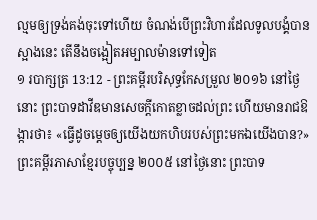ល្មមឲ្យទ្រង់គង់ចុះទៅហើយ ចំណង់បើព្រះវិហារដែលទូលបង្គំបានស្អាងនេះ តើនឹងចង្អៀតអម្បាលម៉ានទៅទៀត
១ របាក្សត្រ 13:12 - ព្រះគម្ពីរបរិសុទ្ធកែសម្រួល ២០១៦ នៅថ្ងៃនោះ ព្រះបាទដាវីឌមានសេចក្ដីកោតខ្លាចដល់ព្រះ ហើយមានរាជឱង្ការថា៖ «ធ្វើដូចម្តេចឲ្យយើងយកហិបរបស់ព្រះមកឯយើងបាន?» ព្រះគម្ពីរភាសាខ្មែរបច្ចុប្បន្ន ២០០៥ នៅថ្ងៃនោះ ព្រះបាទ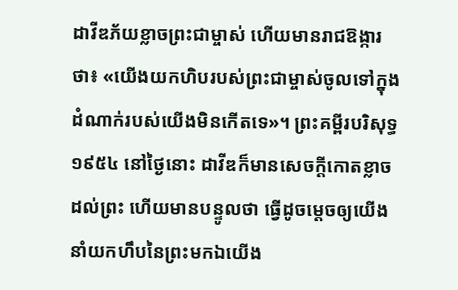ដាវីឌភ័យខ្លាចព្រះជាម្ចាស់ ហើយមានរាជឱង្ការថា៖ «យើងយកហិបរបស់ព្រះជាម្ចាស់ចូលទៅក្នុងដំណាក់របស់យើងមិនកើតទេ»។ ព្រះគម្ពីរបរិសុទ្ធ ១៩៥៤ នៅថ្ងៃនោះ ដាវីឌក៏មានសេចក្ដីកោតខ្លាចដល់ព្រះ ហើយមានបន្ទូលថា ធ្វើដូចម្តេចឲ្យយើងនាំយកហឹបនៃព្រះមកឯយើង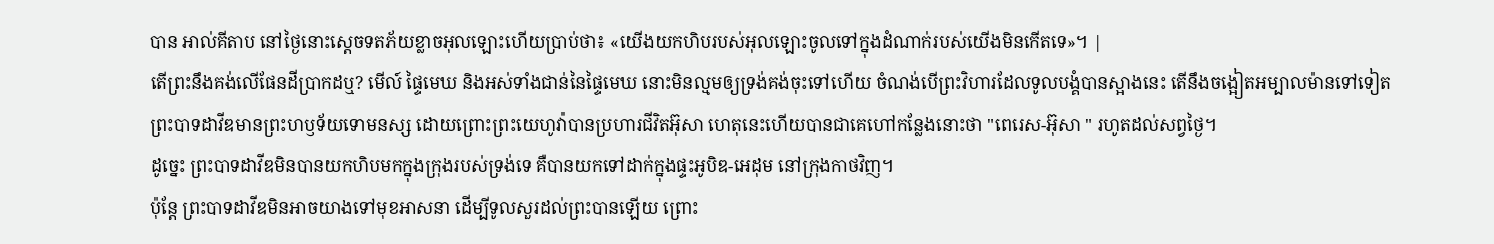បាន អាល់គីតាប នៅថ្ងៃនោះស្តេចទតភ័យខ្លាចអុលឡោះហើយប្រាប់ថា៖ «យើងយកហិបរបស់អុលឡោះចូលទៅក្នុងដំណាក់របស់យើងមិនកើតទេ»។ |
តើព្រះនឹងគង់លើផែនដីប្រាកដឬ? មើល៍ ផ្ទៃមេឃ និងអស់ទាំងជាន់នៃផ្ទៃមេឃ នោះមិនល្មមឲ្យទ្រង់គង់ចុះទៅហើយ ចំណង់បើព្រះវិហារដែលទូលបង្គំបានស្អាងនេះ តើនឹងចង្អៀតអម្បាលម៉ានទៅទៀត
ព្រះបាទដាវីឌមានព្រះហឫទ័យទោមនស្ស ដោយព្រោះព្រះយេហូវ៉ាបានប្រហារជីវិតអ៊ុសា ហេតុនេះហើយបានជាគេហៅកន្លែងនោះថា "ពេរេស-អ៊ុសា " រហូតដល់សព្វថ្ងៃ។
ដូច្នេះ ព្រះបាទដាវីឌមិនបានយកហិបមកក្នុងក្រុងរបស់ទ្រង់ទេ គឺបានយកទៅដាក់ក្នុងផ្ទះអូបិឌ-អេដុម នៅក្រុងកាថវិញ។
ប៉ុន្តែ ព្រះបាទដាវីឌមិនអាចយាងទៅមុខអាសនា ដើម្បីទូលសួរដល់ព្រះបានឡើយ ព្រោះ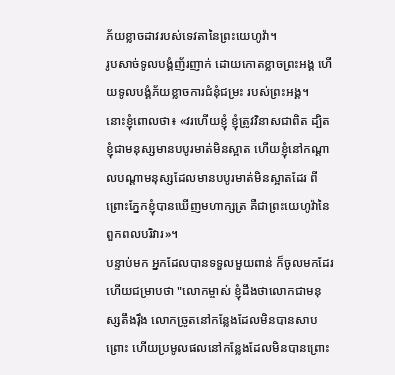ភ័យខ្លាចដាវរបស់ទេវតានៃព្រះយេហូវ៉ា។
រូបសាច់ទូលបង្គំញ័រញាក់ ដោយកោតខ្លាចព្រះអង្គ ហើយទូលបង្គំភ័យខ្លាចការជំនុំជម្រះ របស់ព្រះអង្គ។
នោះខ្ញុំពោលថា៖ «វរហើយខ្ញុំ ខ្ញុំត្រូវវិនាសជាពិត ដ្បិតខ្ញុំជាមនុស្សមានបបូរមាត់មិនស្អាត ហើយខ្ញុំនៅកណ្ដាលបណ្ដាមនុស្សដែលមានបបូរមាត់មិនស្អាតដែរ ពីព្រោះភ្នែកខ្ញុំបានឃើញមហាក្សត្រ គឺជាព្រះយេហូវ៉ានៃពួកពលបរិវារ»។
បន្ទាប់មក អ្នកដែលបានទទួលមួយពាន់ ក៏ចូលមកដែរ ហើយជម្រាបថា "លោកម្ចាស់ ខ្ញុំដឹងថាលោកជាមនុស្សតឹងរ៉ឹង លោកច្រូតនៅកន្លែងដែលមិនបានសាបព្រោះ ហើយប្រមូលផលនៅកន្លែងដែលមិនបានព្រោះ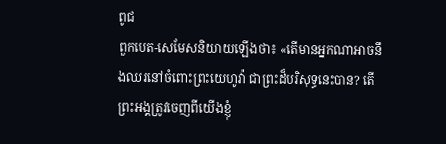ពូជ
ពួកបេត-សេមែសនិយាយឡើងថា៖ «តើមានអ្នកណាអាចនឹងឈរនៅចំពោះព្រះយេហូវ៉ា ជាព្រះដ៏បរិសុទ្ធនេះបាន? តើព្រះអង្គត្រូវចេញពីយើងខ្ញុំ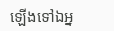ឡើងទៅឯអ្ន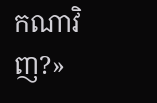កណាវិញ?»